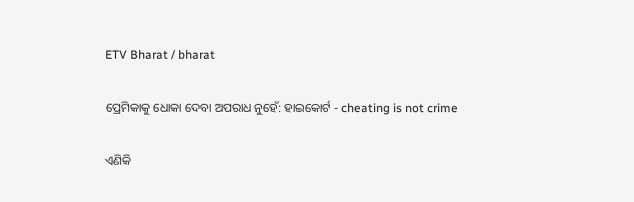ETV Bharat / bharat

ପ୍ରେମିକାକୁ ଧୋକା ଦେବା ଅପରାଧ ନୁହେଁ: ହାଇକୋର୍ଟ - cheating is not crime

ଏଣିକି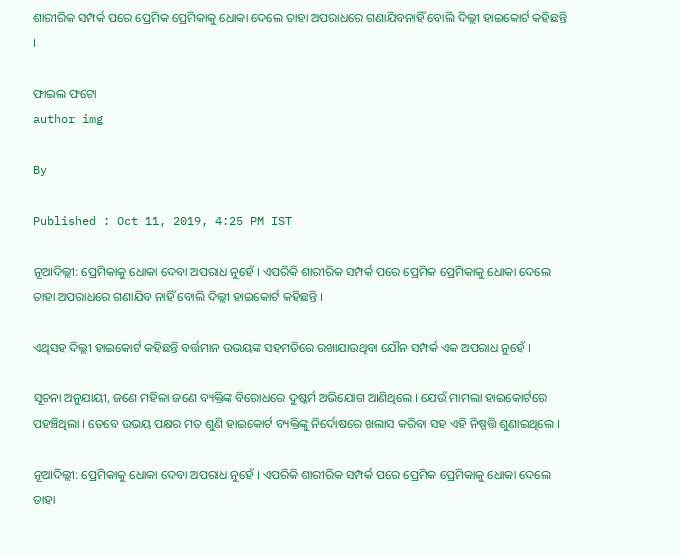ଶାରୀରିକ ସମ୍ପର୍କ ପରେ ପ୍ରେମିକ ପ୍ରେମିକାକୁ ଧୋକା ଦେଲେ ତାହା ଅପରାଧରେ ଗଣାଯିବନାହିଁ ବୋଲି ଦିଲ୍ଲୀ ହାଇକୋର୍ଟ କହିଛନ୍ତି ।

ଫାଇଲ ଫଟୋ
author img

By

Published : Oct 11, 2019, 4:25 PM IST

ନୂଆଦିଲ୍ଲୀ: ପ୍ରେମିକାକୁ ଧୋକା ଦେବା ଅପରାଧ ନୁହେଁ । ଏପରିକି ଶାରୀରିକ ସମ୍ପର୍କ ପରେ ପ୍ରେମିକ ପ୍ରେମିକାକୁ ଧୋକା ଦେଲେ ତାହା ଅପରାଧରେ ଗଣାଯିବ ନାହିଁ ବୋଲି ଦିଲ୍ଲୀ ହାଇକୋର୍ଟ କହିଛନ୍ତି ।

ଏଥିସହ ଦିଲ୍ଲୀ ହାଇକୋର୍ଟ କହିଛନ୍ତି ବର୍ତ୍ତମାନ ଉଭୟଙ୍କ ସହମତିରେ ରଖାଯାଉଥିବା ଯୌନ ସମ୍ପର୍କ ଏକ ଅପରାଧ ନୁହେଁ ।

ସୂଚନା ଅନୁଯାୟୀ, ଜଣେ ମହିଳା ଜଣେ ବ୍ୟକ୍ତିଙ୍କ ବିରୋଧରେ ଦୁଷ୍କର୍ମ ଅଭିଯୋଗ ଆଣିଥିଲେ । ଯେଉଁ ମାମଲା ହାଇକୋର୍ଟରେ ପହଞ୍ଚିଥିଲା । ତେବେ ଉଭୟ ପକ୍ଷର ମତ ଶୁଣି ହାଇକୋର୍ଟ ବ୍ୟକ୍ତିଙ୍କୁ ନିର୍ଦୋଷରେ ଖଲାସ କରିବା ସହ ଏହି ନିଷ୍ପତ୍ତି ଶୁଣାଇଥିଲେ ।

ନୂଆଦିଲ୍ଲୀ: ପ୍ରେମିକାକୁ ଧୋକା ଦେବା ଅପରାଧ ନୁହେଁ । ଏପରିକି ଶାରୀରିକ ସମ୍ପର୍କ ପରେ ପ୍ରେମିକ ପ୍ରେମିକାକୁ ଧୋକା ଦେଲେ ତାହା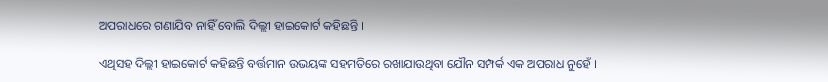ଅପରାଧରେ ଗଣାଯିବ ନାହିଁ ବୋଲି ଦିଲ୍ଲୀ ହାଇକୋର୍ଟ କହିଛନ୍ତି ।

ଏଥିସହ ଦିଲ୍ଲୀ ହାଇକୋର୍ଟ କହିଛନ୍ତି ବର୍ତ୍ତମାନ ଉଭୟଙ୍କ ସହମତିରେ ରଖାଯାଉଥିବା ଯୌନ ସମ୍ପର୍କ ଏକ ଅପରାଧ ନୁହେଁ ।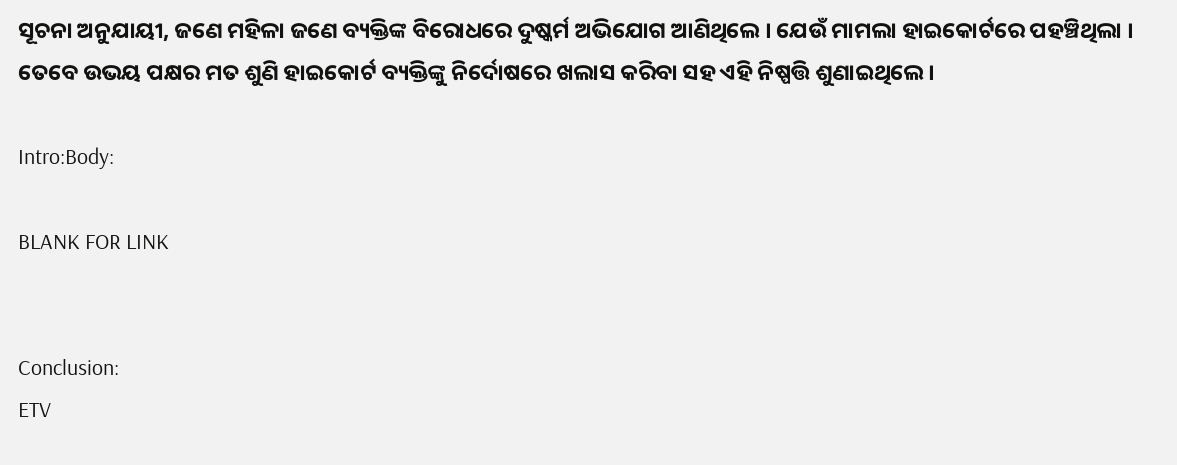ସୂଚନା ଅନୁଯାୟୀ, ଜଣେ ମହିଳା ଜଣେ ବ୍ୟକ୍ତିଙ୍କ ବିରୋଧରେ ଦୁଷ୍କର୍ମ ଅଭିଯୋଗ ଆଣିଥିଲେ । ଯେଉଁ ମାମଲା ହାଇକୋର୍ଟରେ ପହଞ୍ଚିଥିଲା । ତେବେ ଉଭୟ ପକ୍ଷର ମତ ଶୁଣି ହାଇକୋର୍ଟ ବ୍ୟକ୍ତିଙ୍କୁ ନିର୍ଦୋଷରେ ଖଲାସ କରିବା ସହ ଏହି ନିଷ୍ପତ୍ତି ଶୁଣାଇଥିଲେ ।

Intro:Body:

BLANK FOR LINK


Conclusion:
ETV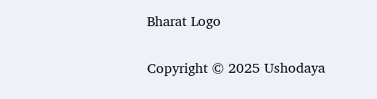Bharat Logo

Copyright © 2025 Ushodaya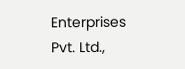Enterprises Pvt. Ltd.,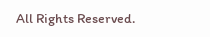All Rights Reserved.